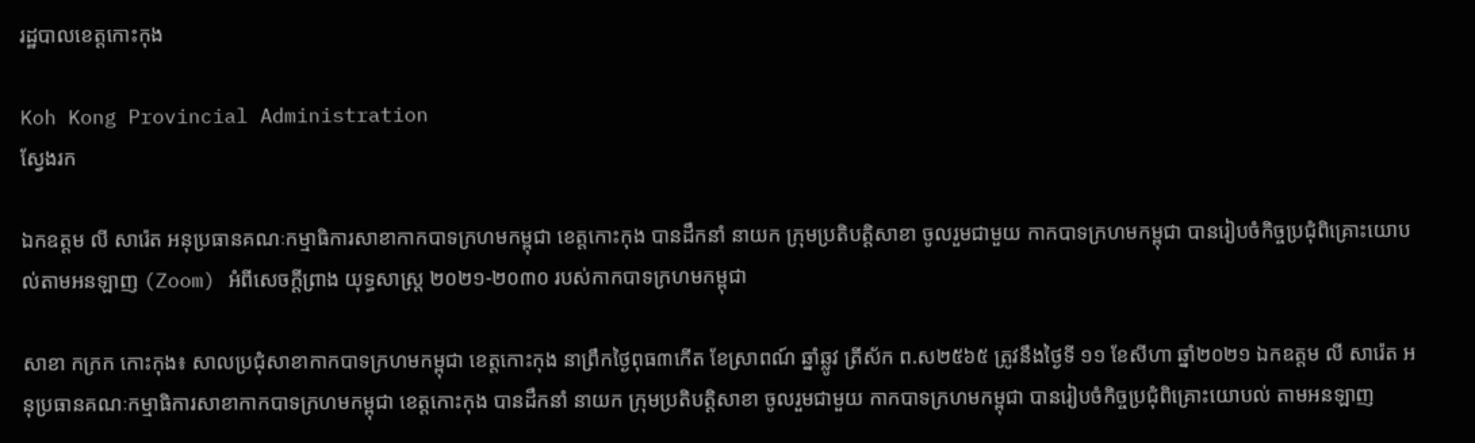រដ្ឋបាលខេត្តកោះកុង

Koh Kong Provincial Administration
ស្វែងរក

ឯកឧត្តម លី សារ៉េត អនុប្រធានគណៈកម្មាធិការសាខាកាកបាទក្រហមកម្ពុជា ខេត្តកោះកុង បានដឹកនាំ នាយក ក្រុមប្រតិបត្តិសាខា ចូលរួមជាមួយ កាកបាទក្រហមកម្ពុជា បានរៀបចំកិច្ចប្រជុំពិគ្រោះយោបល់តាមអនឡាញ (Zoom) អំពីសេចក្តីព្រាង យុទ្ធសាស្ត្រ ២០២១-២០៣០ របស់កាកបាទក្រហមកម្ពុជា

សាខា កក្រក កោះកុង៖ សាលប្រជុំសាខាកាកបាទក្រហមកម្ពុជា ខេត្តកោះកុង នាព្រឹកថ្ងៃពុធ៣កើត ខែស្រាពណ៍ ឆ្នាំឆ្លូវ ត្រីស័ក ព.ស២៥៦៥ ត្រូវនឹងថ្ងៃទី ១១ ខែសីហា ឆ្នាំ២០២១ ឯកឧត្តម លី សារ៉េត អនុប្រធានគណៈកម្មាធិការសាខាកាកបាទក្រហមកម្ពុជា ខេត្តកោះកុង បានដឹកនាំ នាយក ក្រុមប្រតិបត្តិសាខា ចូលរួមជាមួយ កាកបាទក្រហមកម្ពុជា បានរៀបចំកិច្ចប្រជុំពិគ្រោះយោបល់ តាមអនឡាញ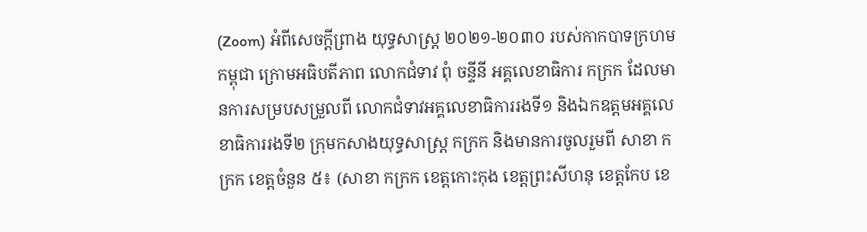(Zoom) អំពីសេចក្តីព្រាង យុទ្ធសាស្ត្រ ២០២១-២០៣០ របស់កាកបាទក្រហមកម្ពុជា ក្រោមអធិបតីភាព លោកជំទាវ ពុំ ចន្ទីនី អគ្គលេខាធិការ កក្រក ដែលមានការសម្របសម្រួលពី លោកជំទាវអគ្គលេខាធិការរងទី១ និងឯកឧត្តមអគ្គលេខាធិការរងទី២ ក្រុមកសាងយុទ្ធសាស្ត្រ កក្រក និងមានការចូលរួមពី សាខា កក្រក ខេត្តចំនួន ៥៖ (សាខា កក្រក ខេត្តកោះកុង ខេត្តព្រះសីហនុ ខេត្តកែប ខេ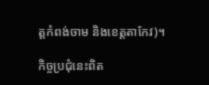ត្តកំពង់ចាម និងខេត្តតាកែវ)។

កិច្ចប្រជុំនេះពិត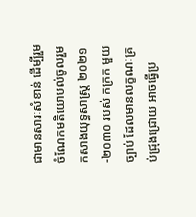ជាមានសារៈសំខាន់ ដើម្បីរួមចំណែកមតិយោបល់ចូលរួមកសាងយុទ្ធសាស្ត្រ ២០២១-២០៣០ របស់ កក្រក មួយច្បាប់ ដែលមានលក្ខណៈគ្រប់ជ្រុងជ្រោយ អាចធ្វើប្រ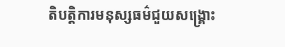តិបត្តិការមនុស្សធម៌ជួយសង្គ្រោះ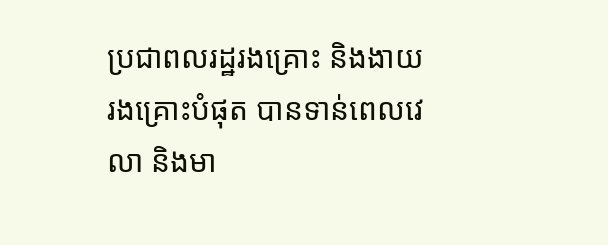ប្រជាពលរដ្ឋរងគ្រោះ និងងាយរងគ្រោះបំផុត បានទាន់ពេលវេលា និងមា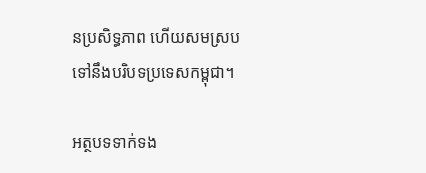នប្រសិទ្ធភាព ហើយសមស្របទៅនឹងបរិបទប្រទេសកម្ពុជា។

អត្ថបទទាក់ទង